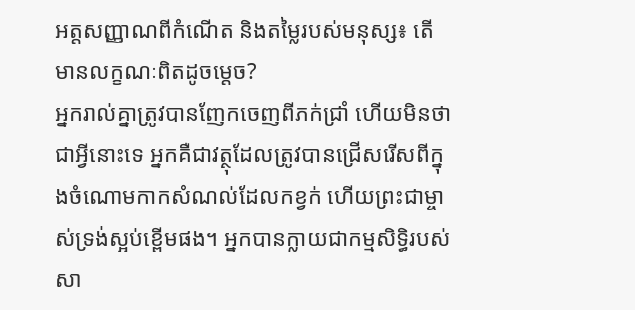អត្តសញ្ញាណពីកំណើត និងតម្លៃរបស់មនុស្ស៖ តើមានលក្ខណៈពិតដូចម្តេច?
អ្នករាល់គ្នាត្រូវបានញែកចេញពីភក់ជ្រាំ ហើយមិនថាជាអ្វីនោះទេ អ្នកគឺជាវត្ថុដែលត្រូវបានជ្រើសរើសពីក្នុងចំណោមកាកសំណល់ដែលកខ្វក់ ហើយព្រះជាម្ចាស់ទ្រង់ស្អប់ខ្ពើមផង។ អ្នកបានក្លាយជាកម្មសិទ្ធិរបស់សា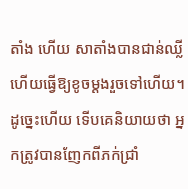តាំង ហើយ សាតាំងបានជាន់ឈ្លី ហើយធ្វើឱ្យខូចម្ដងរួចទៅហើយ។ ដូច្នេះហើយ ទើបគេនិយាយថា អ្នកត្រូវបានញែកពីភក់ជ្រាំ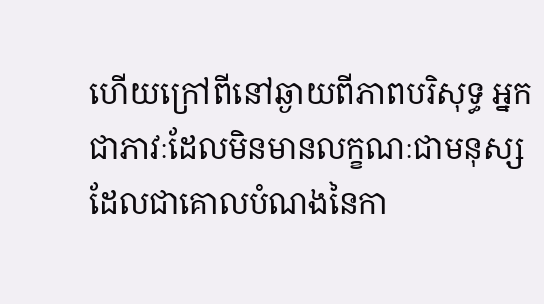ហើយក្រៅពីនៅឆ្ងាយពីភាពបរិសុទ្ធ អ្នកជាភាវៈដែលមិនមានលក្ខណៈជាមនុស្ស ដែលជាគោលបំណងនៃកា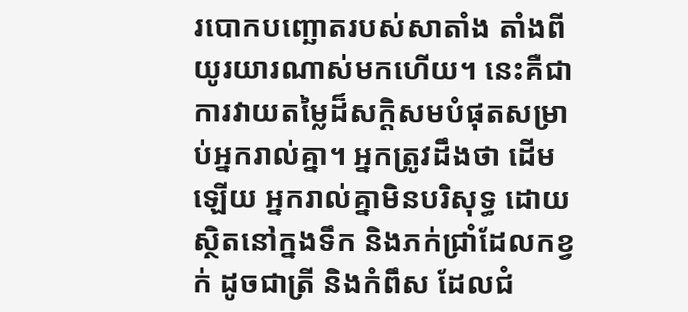របោកបញ្ឆោតរបស់សាតាំង តាំងពីយូរយារណាស់មកហើយ។ នេះគឺជាការវាយតម្លៃដ៏សក្តិសមបំផុតសម្រាប់អ្នករាល់គ្នា។ អ្នកត្រូវដឹងថា ដើមឡើយ អ្នករាល់គ្នាមិនបរិសុទ្ធ ដោយស្ថិតនៅក្នងទឹក និងភក់ជ្រាំដែលកខ្វក់ ដូចជាត្រី និងកំពឹស ដែលជំ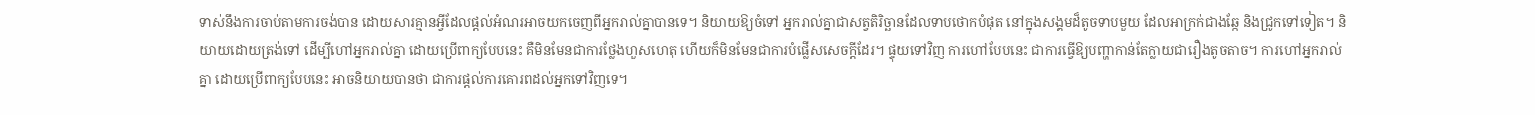ទាស់នឹងការចាប់តាមការចង់បាន ដោយសារគ្មានអ្វីដែលផ្តល់អំណរអាចយកចេញពីអ្នករាល់គ្នាបានទេ។ និយាយឱ្យចំទៅ អ្នករាល់គ្នាជាសត្វតិរិច្ឆានដែលទាបថោកបំផុត នៅក្នុងសង្គមដ៏តូចទាបមួយ ដែលអាក្រក់ជាងឆ្កែ និងជ្រូកទៅទៀត។ និយាយដោយត្រង់ទៅ ដើម្បីហៅអ្នករាល់គ្នា ដោយប្រើពាក្យបែបនេះ គឺមិនមែនជាការថ្លែងហួសហេតុ ហើយក៏មិនមែនជាការបំផ្លើសសេចក្តីដែរ។ ផ្ទុយទៅវិញ ការហៅបែបនេះ ជាការធ្វើឱ្យបញ្ហាកាន់តែក្លាយជារឿងតូចតាច។ ការហៅអ្នករាល់គ្នា ដោយប្រើពាក្យបែបនេះ អាចនិយាយបានថា ជាការផ្តល់ការគោរពដល់អ្នកទៅវិញទេ។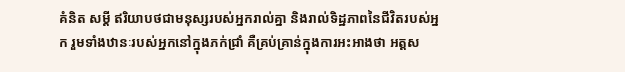គំនិត សម្ដី ឥរិយាបថជាមនុស្សរបស់អ្នករាល់គ្នា និងរាល់ទិដ្ឋភាពនៃជីវិតរបស់អ្នក រួមទាំងឋានៈរបស់អ្នកនៅក្នុងភក់ជ្រាំ គឺគ្រប់គ្រាន់ក្នុងការអះអាងថា អត្តស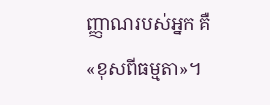ញ្ញាណរបស់អ្នក គឺ «ខុសពីធម្មតា»។